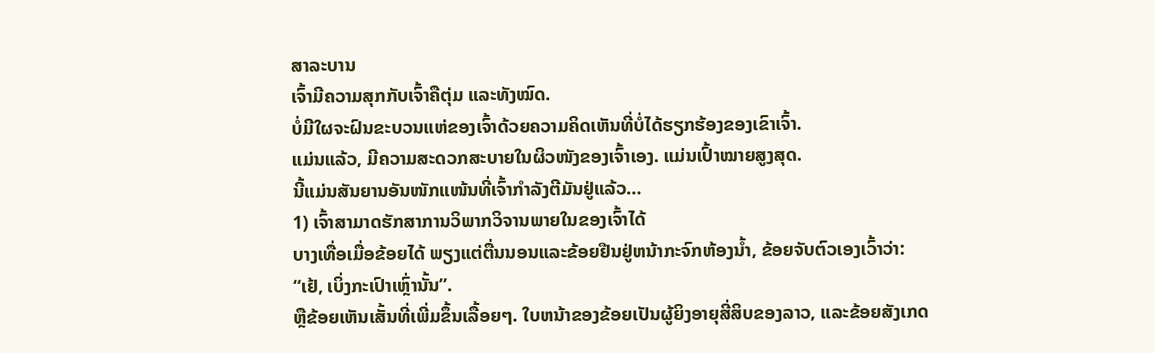ສາລະບານ
ເຈົ້າມີຄວາມສຸກກັບເຈົ້າຄືຕຸ່ມ ແລະທັງໝົດ.
ບໍ່ມີໃຜຈະຝົນຂະບວນແຫ່ຂອງເຈົ້າດ້ວຍຄວາມຄິດເຫັນທີ່ບໍ່ໄດ້ຮຽກຮ້ອງຂອງເຂົາເຈົ້າ.
ແມ່ນແລ້ວ, ມີຄວາມສະດວກສະບາຍໃນຜິວໜັງຂອງເຈົ້າເອງ. ແມ່ນເປົ້າໝາຍສູງສຸດ.
ນີ້ແມ່ນສັນຍານອັນໜັກແໜ້ນທີ່ເຈົ້າກຳລັງຕີມັນຢູ່ແລ້ວ…
1) ເຈົ້າສາມາດຮັກສາການວິພາກວິຈານພາຍໃນຂອງເຈົ້າໄດ້
ບາງເທື່ອເມື່ອຂ້ອຍໄດ້ ພຽງແຕ່ຕື່ນນອນແລະຂ້ອຍຢືນຢູ່ຫນ້າກະຈົກຫ້ອງນ້ຳ, ຂ້ອຍຈັບຕົວເອງເວົ້າວ່າ:
“ເຢ້, ເບິ່ງກະເປົາເຫຼົ່ານັ້ນ”.
ຫຼືຂ້ອຍເຫັນເສັ້ນທີ່ເພີ່ມຂຶ້ນເລື້ອຍໆ. ໃບຫນ້າຂອງຂ້ອຍເປັນຜູ້ຍິງອາຍຸສີ່ສິບຂອງລາວ, ແລະຂ້ອຍສັງເກດ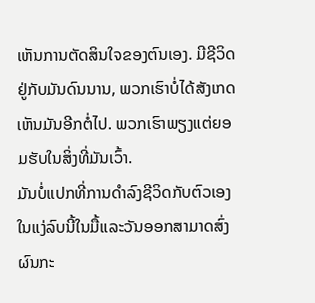ເຫັນການຕັດສິນໃຈຂອງຕົນເອງ. ມີຊີວິດຢູ່ກັບມັນດົນນານ, ພວກເຮົາບໍ່ໄດ້ສັງເກດເຫັນມັນອີກຕໍ່ໄປ. ພວກເຮົາພຽງແຕ່ຍອມຮັບໃນສິ່ງທີ່ມັນເວົ້າ.
ມັນບໍ່ແປກທີ່ການດໍາລົງຊີວິດກັບຕົວເອງໃນແງ່ລົບນີ້ໃນມື້ແລະວັນອອກສາມາດສົ່ງຜົນກະ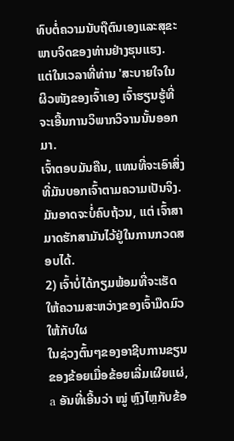ທົບຕໍ່ຄວາມນັບຖືຕົນເອງແລະສຸຂະພາບຈິດຂອງທ່ານຢ່າງຮຸນແຮງ.
ແຕ່ໃນເວລາທີ່ທ່ານ 'ສະບາຍໃຈໃນຜິວໜັງຂອງເຈົ້າເອງ ເຈົ້າຮຽນຮູ້ທີ່ຈະເອີ້ນການວິພາກວິຈານນັ້ນອອກມາ.
ເຈົ້າຕອບມັນຄືນ, ແທນທີ່ຈະເອົາສິ່ງທີ່ມັນບອກເຈົ້າຕາມຄວາມເປັນຈິງ.
ມັນອາດຈະບໍ່ຄົບຖ້ວນ, ແຕ່ ເຈົ້າສາມາດຮັກສາມັນໄວ້ຢູ່ໃນການກວດສອບໄດ້.
2) ເຈົ້າບໍ່ໄດ້ກຽມພ້ອມທີ່ຈະເຮັດໃຫ້ຄວາມສະຫວ່າງຂອງເຈົ້າມືດມົວໃຫ້ກັບໃຜ
ໃນຊ່ວງຕົ້ນໆຂອງອາຊີບການຂຽນຂອງຂ້ອຍເມື່ອຂ້ອຍເລີ່ມເຜີຍແຜ່, a ອັນທີ່ເອີ້ນວ່າ ໝູ່ ຫຼົງໄຫຼກັບຂ້ອ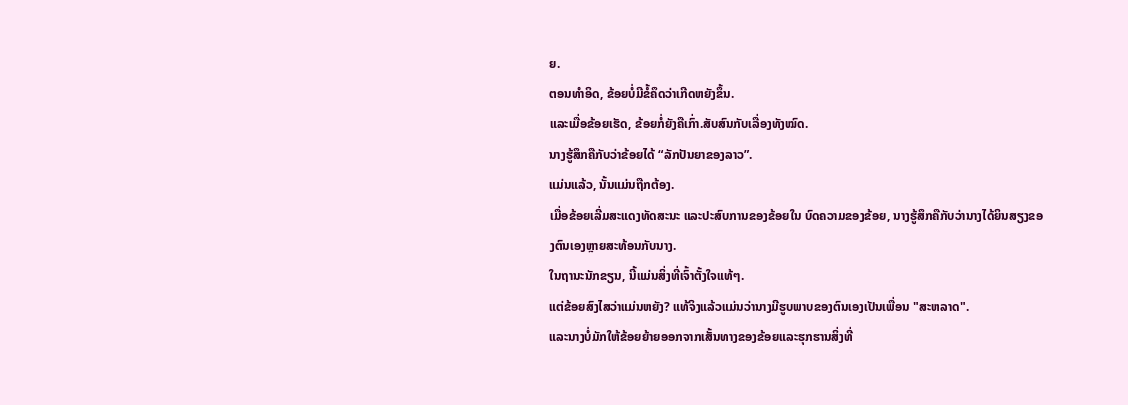ຍ.
ຕອນທຳອິດ, ຂ້ອຍບໍ່ມີຂໍ້ຄຶດວ່າເກີດຫຍັງຂຶ້ນ.
ແລະເມື່ອຂ້ອຍເຮັດ, ຂ້ອຍກໍ່ຍັງຄືເກົ່າ.ສັບສົນກັບເລື່ອງທັງໝົດ.
ນາງຮູ້ສຶກຄືກັບວ່າຂ້ອຍໄດ້ “ລັກປັນຍາຂອງລາວ”.
ແມ່ນແລ້ວ, ນັ້ນແມ່ນຖືກຕ້ອງ.
ເມື່ອຂ້ອຍເລີ່ມສະແດງທັດສະນະ ແລະປະສົບການຂອງຂ້ອຍໃນ ບົດຄວາມຂອງຂ້ອຍ, ນາງຮູ້ສຶກຄືກັບວ່ານາງໄດ້ຍິນສຽງຂອງຕົນເອງຫຼາຍສະທ້ອນກັບນາງ.
ໃນຖານະນັກຂຽນ, ນີ້ແມ່ນສິ່ງທີ່ເຈົ້າຕັ້ງໃຈແທ້ໆ.
ແຕ່ຂ້ອຍສົງໄສວ່າແມ່ນຫຍັງ? ແທ້ຈິງແລ້ວແມ່ນວ່ານາງມີຮູບພາບຂອງຕົນເອງເປັນເພື່ອນ "ສະຫລາດ".
ແລະນາງບໍ່ມັກໃຫ້ຂ້ອຍຍ້າຍອອກຈາກເສັ້ນທາງຂອງຂ້ອຍແລະຮຸກຮານສິ່ງທີ່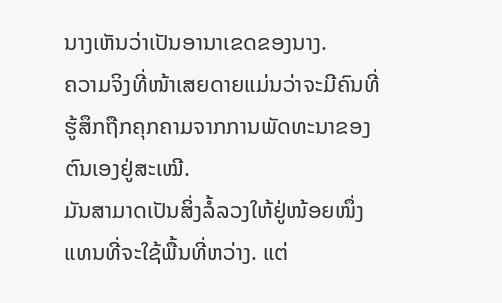ນາງເຫັນວ່າເປັນອານາເຂດຂອງນາງ.
ຄວາມຈິງທີ່ໜ້າເສຍດາຍແມ່ນວ່າຈະມີຄົນທີ່ຮູ້ສຶກຖືກຄຸກຄາມຈາກການພັດທະນາຂອງຕົນເອງຢູ່ສະເໝີ.
ມັນສາມາດເປັນສິ່ງລໍ້ລວງໃຫ້ຢູ່ໜ້ອຍໜຶ່ງແທນທີ່ຈະໃຊ້ພື້ນທີ່ຫວ່າງ. ແຕ່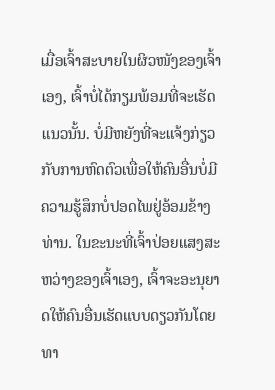ເມື່ອເຈົ້າສະບາຍໃນຜິວໜັງຂອງເຈົ້າເອງ, ເຈົ້າບໍ່ໄດ້ກຽມພ້ອມທີ່ຈະເຮັດແນວນັ້ນ. ບໍ່ມີຫຍັງທີ່ຈະແຈ້ງກ່ຽວກັບການຫົດຕົວເພື່ອໃຫ້ຄົນອື່ນບໍ່ມີຄວາມຮູ້ສຶກບໍ່ປອດໄພຢູ່ອ້ອມຂ້າງທ່ານ. ໃນຂະນະທີ່ເຈົ້າປ່ອຍແສງສະຫວ່າງຂອງເຈົ້າເອງ, ເຈົ້າຈະອະນຸຍາດໃຫ້ຄົນອື່ນເຮັດແບບດຽວກັນໂດຍທາ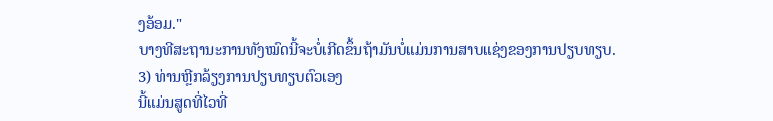ງອ້ອມ."
ບາງທີສະຖານະການທັງໝົດນີ້ຈະບໍ່ເກີດຂຶ້ນຖ້າມັນບໍ່ແມ່ນການສາບແຊ່ງຂອງການປຽບທຽບ.
3) ທ່ານຫຼີກລ້ຽງການປຽບທຽບຕົວເອງ
ນີ້ແມ່ນສູດທີ່ໄວທີ່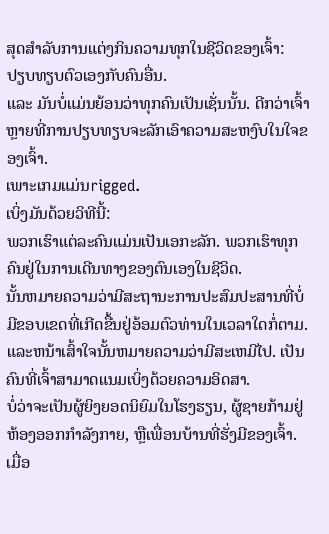ສຸດສໍາລັບການແຕ່ງກິນຄວາມທຸກໃນຊີວິດຂອງເຈົ້າ:
ປຽບທຽບຕົວເອງກັບຄົນອື່ນ.
ແລະ ມັນບໍ່ແມ່ນຍ້ອນວ່າທຸກຄົນເປັນເຊັ່ນນັ້ນ. ດີກວ່າເຈົ້າຫຼາຍທີ່ການປຽບທຽບຈະລັກເອົາຄວາມສະຫງົບໃນໃຈຂອງເຈົ້າ.
ເພາະເກມແມ່ນrigged.
ເບິ່ງມັນດ້ວຍວິທີນີ້:
ພວກເຮົາແຕ່ລະຄົນແມ່ນເປັນເອກະລັກ. ພວກເຮົາທຸກຄົນຢູ່ໃນການເດີນທາງຂອງຕົນເອງໃນຊີວິດ.
ນັ້ນຫມາຍຄວາມວ່າມີສະຖານະການປະສົມປະສານທີ່ບໍ່ມີຂອບເຂດທີ່ເກີດຂື້ນຢູ່ອ້ອມຕົວທ່ານໃນເວລາໃດກໍ່ຕາມ.
ແລະຫນ້າເສົ້າໃຈນັ້ນຫມາຍຄວາມວ່າມີສະເຫມີໄປ. ເປັນຄົນທີ່ເຈົ້າສາມາດແນມເບິ່ງດ້ວຍຄວາມອິດສາ.
ບໍ່ວ່າຈະເປັນຜູ້ຍິງຍອດນິຍົມໃນໂຮງຮຽນ, ຜູ້ຊາຍກ້າມຢູ່ຫ້ອງອອກກຳລັງກາຍ, ຫຼືເພື່ອນບ້ານທີ່ຮັ່ງມີຂອງເຈົ້າ.
ເມື່ອ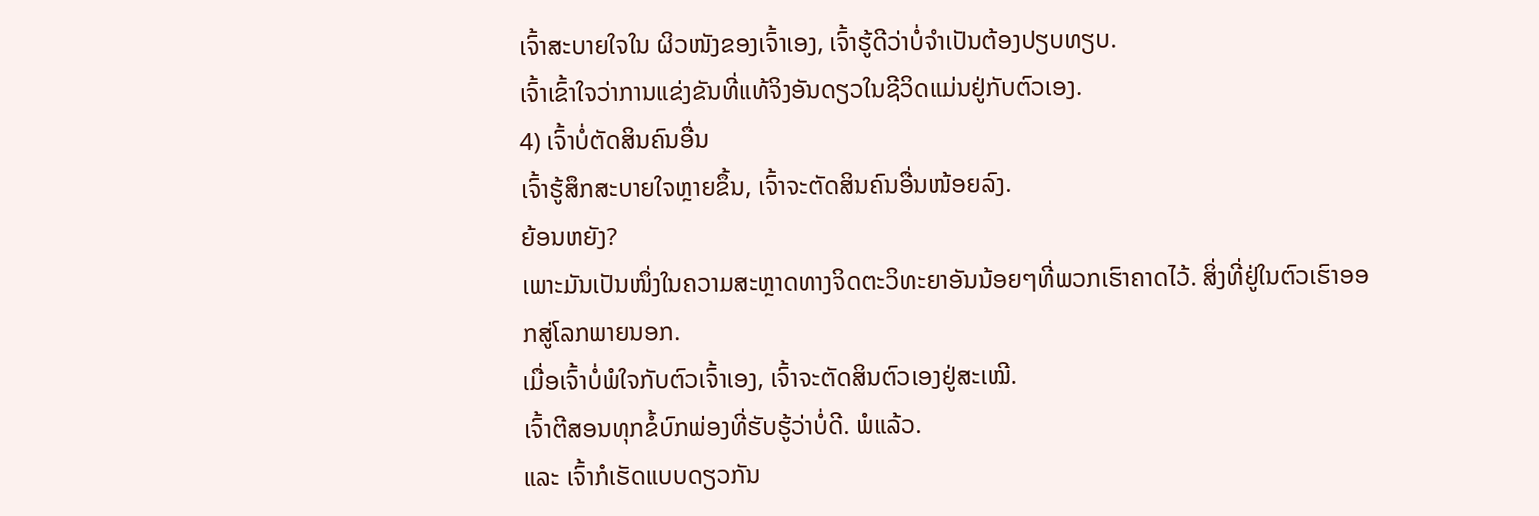ເຈົ້າສະບາຍໃຈໃນ ຜິວໜັງຂອງເຈົ້າເອງ, ເຈົ້າຮູ້ດີວ່າບໍ່ຈໍາເປັນຕ້ອງປຽບທຽບ.
ເຈົ້າເຂົ້າໃຈວ່າການແຂ່ງຂັນທີ່ແທ້ຈິງອັນດຽວໃນຊີວິດແມ່ນຢູ່ກັບຕົວເອງ.
4) ເຈົ້າບໍ່ຕັດສິນຄົນອື່ນ
ເຈົ້າຮູ້ສຶກສະບາຍໃຈຫຼາຍຂຶ້ນ, ເຈົ້າຈະຕັດສິນຄົນອື່ນໜ້ອຍລົງ.
ຍ້ອນຫຍັງ?
ເພາະມັນເປັນໜຶ່ງໃນຄວາມສະຫຼາດທາງຈິດຕະວິທະຍາອັນນ້ອຍໆທີ່ພວກເຮົາຄາດໄວ້. ສິ່ງທີ່ຢູ່ໃນຕົວເຮົາອອກສູ່ໂລກພາຍນອກ.
ເມື່ອເຈົ້າບໍ່ພໍໃຈກັບຕົວເຈົ້າເອງ, ເຈົ້າຈະຕັດສິນຕົວເອງຢູ່ສະເໝີ.
ເຈົ້າຕີສອນທຸກຂໍ້ບົກພ່ອງທີ່ຮັບຮູ້ວ່າບໍ່ດີ. ພໍແລ້ວ.
ແລະ ເຈົ້າກໍເຮັດແບບດຽວກັນ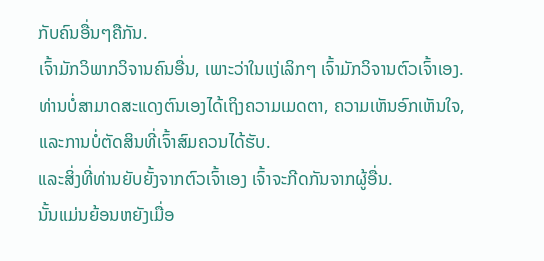ກັບຄົນອື່ນໆຄືກັນ.
ເຈົ້າມັກວິພາກວິຈານຄົນອື່ນ, ເພາະວ່າໃນແງ່ເລິກໆ ເຈົ້າມັກວິຈານຕົວເຈົ້າເອງ.
ທ່ານບໍ່ສາມາດສະແດງຕົນເອງໄດ້ເຖິງຄວາມເມດຕາ, ຄວາມເຫັນອົກເຫັນໃຈ, ແລະການບໍ່ຕັດສິນທີ່ເຈົ້າສົມຄວນໄດ້ຮັບ.
ແລະສິ່ງທີ່ທ່ານຍັບຍັ້ງຈາກຕົວເຈົ້າເອງ ເຈົ້າຈະກີດກັນຈາກຜູ້ອື່ນ.
ນັ້ນແມ່ນຍ້ອນຫຍັງເມື່ອ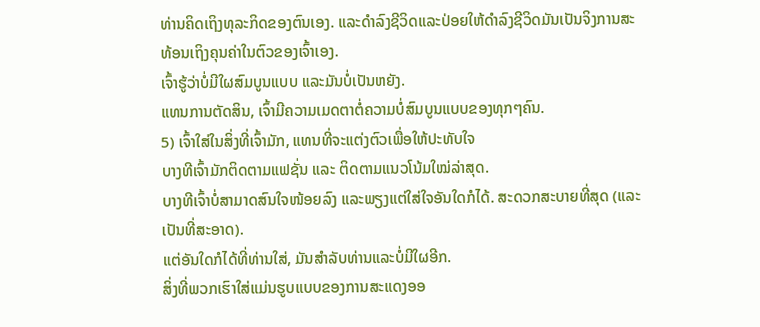ທ່ານຄິດເຖິງທຸລະກິດຂອງຕົນເອງ. ແລະດໍາລົງຊີວິດແລະປ່ອຍໃຫ້ດໍາລົງຊີວິດມັນເປັນຈິງການສະທ້ອນເຖິງຄຸນຄ່າໃນຕົວຂອງເຈົ້າເອງ.
ເຈົ້າຮູ້ວ່າບໍ່ມີໃຜສົມບູນແບບ ແລະມັນບໍ່ເປັນຫຍັງ.
ແທນການຕັດສິນ, ເຈົ້າມີຄວາມເມດຕາຕໍ່ຄວາມບໍ່ສົມບູນແບບຂອງທຸກໆຄົນ.
5) ເຈົ້າໃສ່ໃນສິ່ງທີ່ເຈົ້າມັກ, ແທນທີ່ຈະແຕ່ງຕົວເພື່ອໃຫ້ປະທັບໃຈ
ບາງທີເຈົ້າມັກຕິດຕາມແຟຊັ່ນ ແລະ ຕິດຕາມແນວໂນ້ມໃໝ່ລ່າສຸດ.
ບາງທີເຈົ້າບໍ່ສາມາດສົນໃຈໜ້ອຍລົງ ແລະພຽງແຕ່ໃສ່ໃຈອັນໃດກໍໄດ້. ສະດວກສະບາຍທີ່ສຸດ (ແລະເປັນທີ່ສະອາດ).
ແຕ່ອັນໃດກໍໄດ້ທີ່ທ່ານໃສ່, ມັນສໍາລັບທ່ານແລະບໍ່ມີໃຜອີກ.
ສິ່ງທີ່ພວກເຮົາໃສ່ແມ່ນຮູບແບບຂອງການສະແດງອອ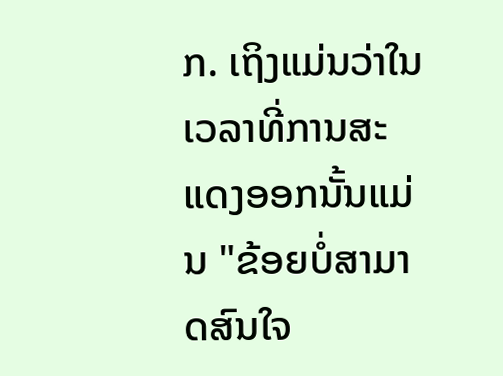ກ. ເຖິງແມ່ນວ່າໃນເວລາທີ່ການສະແດງອອກນັ້ນແມ່ນ "ຂ້ອຍບໍ່ສາມາດສົນໃຈ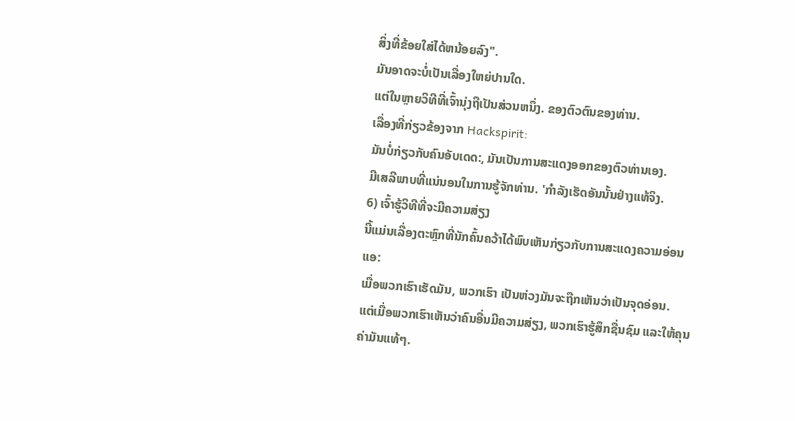ສິ່ງທີ່ຂ້ອຍໃສ່ໄດ້ຫນ້ອຍລົງ".
ມັນອາດຈະບໍ່ເປັນເລື່ອງໃຫຍ່ປານໃດ.
ແຕ່ໃນຫຼາຍວິທີທີ່ເຈົ້ານຸ່ງຖືເປັນສ່ວນຫນຶ່ງ. ຂອງຕົວຕົນຂອງທ່ານ.
ເລື່ອງທີ່ກ່ຽວຂ້ອງຈາກ Hackspirit:
ມັນບໍ່ກ່ຽວກັບຄົນອັບເດດ:, ມັນເປັນການສະແດງອອກຂອງຕົວທ່ານເອງ.
ມີເສລີພາບທີ່ແນ່ນອນໃນການຮູ້ຈັກທ່ານ. 'ກຳລັງເຮັດອັນນັ້ນຢ່າງແທ້ຈິງ.
6) ເຈົ້າຮູ້ວິທີທີ່ຈະມີຄວາມສ່ຽງ
ນີ້ແມ່ນເລື່ອງຕະຫຼົກທີ່ນັກຄົ້ນຄວ້າໄດ້ພົບເຫັນກ່ຽວກັບການສະແດງຄວາມອ່ອນແອ:
ເມື່ອພວກເຮົາເຮັດມັນ, ພວກເຮົາ ເປັນຫ່ວງມັນຈະຖືກເຫັນວ່າເປັນຈຸດອ່ອນ.
ແຕ່ເມື່ອພວກເຮົາເຫັນວ່າຄົນອື່ນມີຄວາມສ່ຽງ, ພວກເຮົາຮູ້ສຶກຊື່ນຊົມ ແລະໃຫ້ຄຸນຄ່າມັນແທ້ໆ.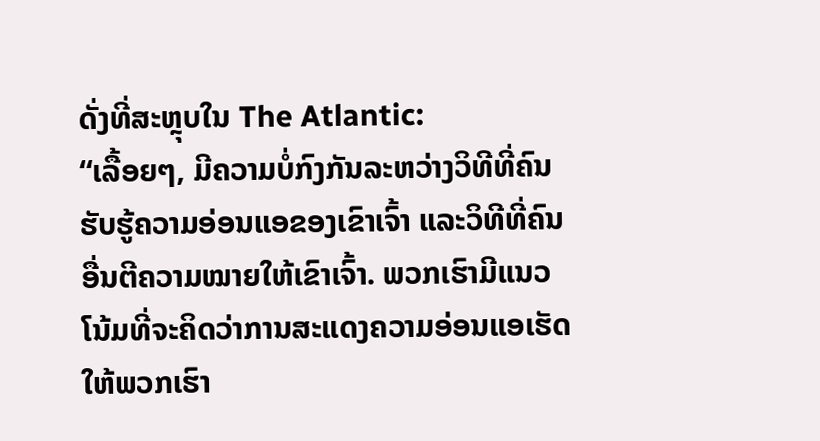ດັ່ງທີ່ສະຫຼຸບໃນ The Atlantic:
“ເລື້ອຍໆ, ມີຄວາມບໍ່ກົງກັນລະຫວ່າງວິທີທີ່ຄົນຮັບຮູ້ຄວາມອ່ອນແອຂອງເຂົາເຈົ້າ ແລະວິທີທີ່ຄົນອື່ນຕີຄວາມໝາຍໃຫ້ເຂົາເຈົ້າ. ພວກເຮົາມີແນວໂນ້ມທີ່ຈະຄິດວ່າການສະແດງຄວາມອ່ອນແອເຮັດໃຫ້ພວກເຮົາ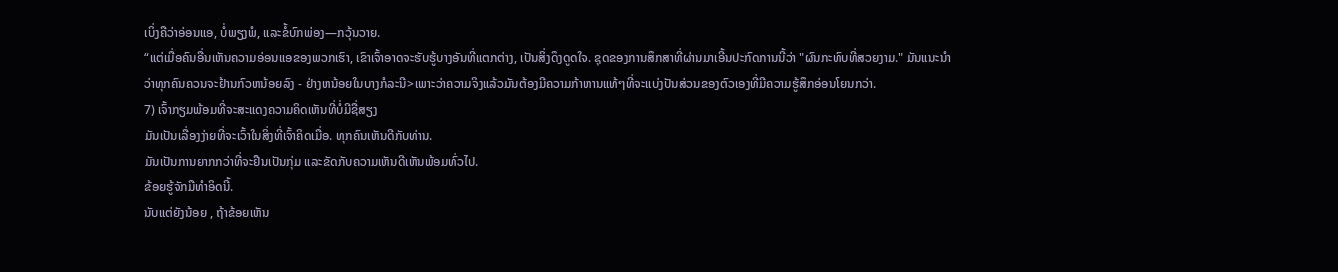ເບິ່ງຄືວ່າອ່ອນແອ, ບໍ່ພຽງພໍ, ແລະຂໍ້ບົກພ່ອງ—ກວຸ້ນວາຍ.
“ແຕ່ເມື່ອຄົນອື່ນເຫັນຄວາມອ່ອນແອຂອງພວກເຮົາ, ເຂົາເຈົ້າອາດຈະຮັບຮູ້ບາງອັນທີ່ແຕກຕ່າງ, ເປັນສິ່ງດຶງດູດໃຈ. ຊຸດຂອງການສຶກສາທີ່ຜ່ານມາເອີ້ນປະກົດການນີ້ວ່າ "ຜົນກະທົບທີ່ສວຍງາມ." ມັນແນະນໍາວ່າທຸກຄົນຄວນຈະຢ້ານກົວຫນ້ອຍລົງ - ຢ່າງຫນ້ອຍໃນບາງກໍລະນີ>ເພາະວ່າຄວາມຈິງແລ້ວມັນຕ້ອງມີຄວາມກ້າຫານແທ້ໆທີ່ຈະແບ່ງປັນສ່ວນຂອງຕົວເອງທີ່ມີຄວາມຮູ້ສຶກອ່ອນໂຍນກວ່າ.
7) ເຈົ້າກຽມພ້ອມທີ່ຈະສະແດງຄວາມຄິດເຫັນທີ່ບໍ່ມີຊື່ສຽງ
ມັນເປັນເລື່ອງງ່າຍທີ່ຈະເວົ້າໃນສິ່ງທີ່ເຈົ້າຄິດເມື່ອ. ທຸກຄົນເຫັນດີກັບທ່ານ.
ມັນເປັນການຍາກກວ່າທີ່ຈະຢືນເປັນກຸ່ມ ແລະຂັດກັບຄວາມເຫັນດີເຫັນພ້ອມທົ່ວໄປ.
ຂ້ອຍຮູ້ຈັກມືທຳອິດນີ້.
ນັບແຕ່ຍັງນ້ອຍ , ຖ້າຂ້ອຍເຫັນ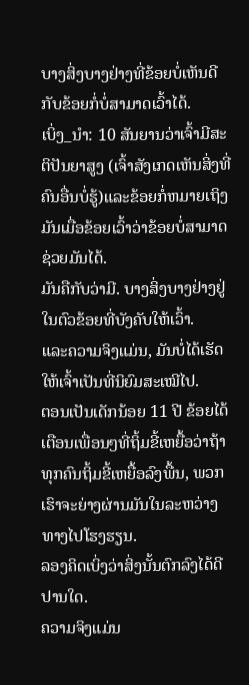ບາງສິ່ງບາງຢ່າງທີ່ຂ້ອຍບໍ່ເຫັນດີກັບຂ້ອຍກໍ່ບໍ່ສາມາດເວົ້າໄດ້.
ເບິ່ງ_ນຳ: 10 ສັນຍານວ່າເຈົ້າມີສະຕິປັນຍາສູງ (ເຈົ້າສັງເກດເຫັນສິ່ງທີ່ຄົນອື່ນບໍ່ຮູ້)ແລະຂ້ອຍກໍ່ຫມາຍເຖິງມັນເມື່ອຂ້ອຍເວົ້າວ່າຂ້ອຍບໍ່ສາມາດຊ່ວຍມັນໄດ້.
ມັນຄືກັບວ່າມີ. ບາງສິ່ງບາງຢ່າງຢູ່ໃນຕົວຂ້ອຍທີ່ບັງຄັບໃຫ້ເວົ້າ.
ແລະຄວາມຈິງແມ່ນ, ມັນບໍ່ໄດ້ເຮັດໃຫ້ເຈົ້າເປັນທີ່ນິຍົມສະເໝີໄປ.
ຕອນເປັນເດັກນ້ອຍ 11 ປີ ຂ້ອຍໄດ້ເຕືອນເພື່ອນໆທີ່ຖິ້ມຂີ້ເຫຍື້ອວ່າຖ້າ ທຸກຄົນຖິ້ມຂີ້ເຫຍື້ອລົງພື້ນ, ພວກເຮົາຈະຍ່າງຜ່ານມັນໃນລະຫວ່າງທາງໄປໂຮງຮຽນ.
ລອງຄິດເບິ່ງວ່າສິ່ງນັ້ນຕົກລົງໄດ້ດີປານໃດ.
ຄວາມຈິງແມ່ນ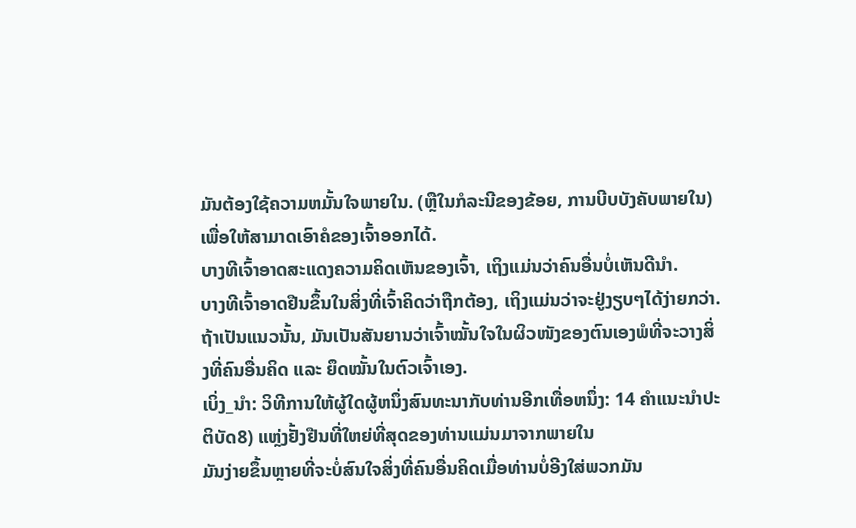ມັນຕ້ອງໃຊ້ຄວາມຫມັ້ນໃຈພາຍໃນ. (ຫຼືໃນກໍລະນີຂອງຂ້ອຍ, ການບີບບັງຄັບພາຍໃນ) ເພື່ອໃຫ້ສາມາດເອົາຄໍຂອງເຈົ້າອອກໄດ້.
ບາງທີເຈົ້າອາດສະແດງຄວາມຄິດເຫັນຂອງເຈົ້າ, ເຖິງແມ່ນວ່າຄົນອື່ນບໍ່ເຫັນດີນໍາ.
ບາງທີເຈົ້າອາດຢືນຂຶ້ນໃນສິ່ງທີ່ເຈົ້າຄິດວ່າຖືກຕ້ອງ, ເຖິງແມ່ນວ່າຈະຢູ່ງຽບໆໄດ້ງ່າຍກວ່າ.
ຖ້າເປັນແນວນັ້ນ, ມັນເປັນສັນຍານວ່າເຈົ້າໝັ້ນໃຈໃນຜິວໜັງຂອງຕົນເອງພໍທີ່ຈະວາງສິ່ງທີ່ຄົນອື່ນຄິດ ແລະ ຍຶດໝັ້ນໃນຕົວເຈົ້າເອງ.
ເບິ່ງ_ນຳ: ວິທີການໃຫ້ຜູ້ໃດຜູ້ຫນຶ່ງສົນທະນາກັບທ່ານອີກເທື່ອຫນຶ່ງ: 14 ຄໍາແນະນໍາປະຕິບັດ8) ແຫຼ່ງຢັ້ງຢືນທີ່ໃຫຍ່ທີ່ສຸດຂອງທ່ານແມ່ນມາຈາກພາຍໃນ
ມັນງ່າຍຂຶ້ນຫຼາຍທີ່ຈະບໍ່ສົນໃຈສິ່ງທີ່ຄົນອື່ນຄິດເມື່ອທ່ານບໍ່ອີງໃສ່ພວກມັນ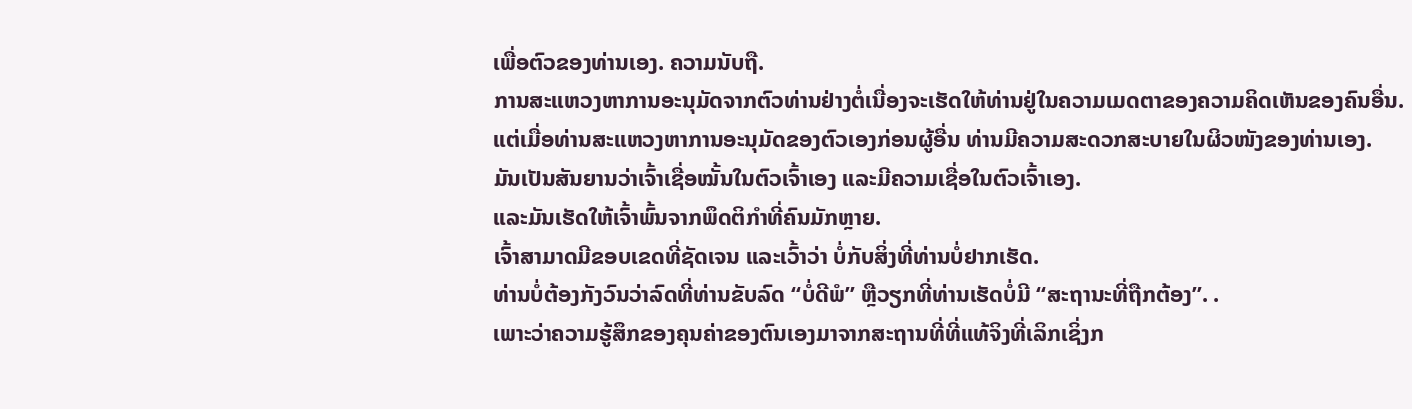ເພື່ອຕົວຂອງທ່ານເອງ. ຄວາມນັບຖື.
ການສະແຫວງຫາການອະນຸມັດຈາກຕົວທ່ານຢ່າງຕໍ່ເນື່ອງຈະເຮັດໃຫ້ທ່ານຢູ່ໃນຄວາມເມດຕາຂອງຄວາມຄິດເຫັນຂອງຄົນອື່ນ.
ແຕ່ເມື່ອທ່ານສະແຫວງຫາການອະນຸມັດຂອງຕົວເອງກ່ອນຜູ້ອື່ນ ທ່ານມີຄວາມສະດວກສະບາຍໃນຜິວໜັງຂອງທ່ານເອງ.
ມັນເປັນສັນຍານວ່າເຈົ້າເຊື່ອໝັ້ນໃນຕົວເຈົ້າເອງ ແລະມີຄວາມເຊື່ອໃນຕົວເຈົ້າເອງ.
ແລະມັນເຮັດໃຫ້ເຈົ້າພົ້ນຈາກພຶດຕິກຳທີ່ຄົນມັກຫຼາຍ.
ເຈົ້າສາມາດມີຂອບເຂດທີ່ຊັດເຈນ ແລະເວົ້າວ່າ ບໍ່ກັບສິ່ງທີ່ທ່ານບໍ່ຢາກເຮັດ.
ທ່ານບໍ່ຕ້ອງກັງວົນວ່າລົດທີ່ທ່ານຂັບລົດ “ບໍ່ດີພໍ” ຫຼືວຽກທີ່ທ່ານເຮັດບໍ່ມີ “ສະຖານະທີ່ຖືກຕ້ອງ”. .
ເພາະວ່າຄວາມຮູ້ສຶກຂອງຄຸນຄ່າຂອງຕົນເອງມາຈາກສະຖານທີ່ທີ່ແທ້ຈິງທີ່ເລິກເຊິ່ງກ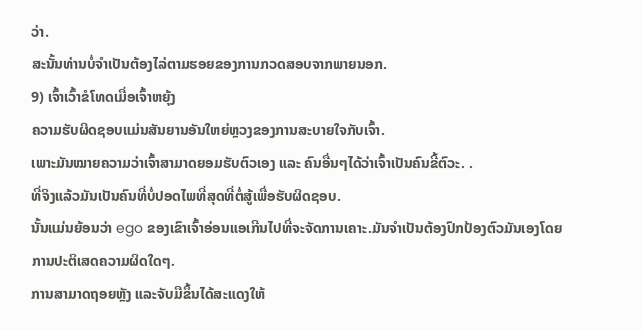ວ່າ.
ສະນັ້ນທ່ານບໍ່ຈຳເປັນຕ້ອງໄລ່ຕາມຮອຍຂອງການກວດສອບຈາກພາຍນອກ.
9) ເຈົ້າເວົ້າຂໍໂທດເມື່ອເຈົ້າຫຍຸ້ງ
ຄວາມຮັບຜິດຊອບແມ່ນສັນຍານອັນໃຫຍ່ຫຼວງຂອງການສະບາຍໃຈກັບເຈົ້າ.
ເພາະມັນໝາຍຄວາມວ່າເຈົ້າສາມາດຍອມຮັບຕົວເອງ ແລະ ຄົນອື່ນໆໄດ້ວ່າເຈົ້າເປັນຄົນຂີ້ຕົວະ. .
ທີ່ຈິງແລ້ວມັນເປັນຄົນທີ່ບໍ່ປອດໄພທີ່ສຸດທີ່ຕໍ່ສູ້ເພື່ອຮັບຜິດຊອບ.
ນັ້ນແມ່ນຍ້ອນວ່າ ego ຂອງເຂົາເຈົ້າອ່ອນແອເກີນໄປທີ່ຈະຈັດການເຄາະ.ມັນຈໍາເປັນຕ້ອງປົກປ້ອງຕົວມັນເອງໂດຍການປະຕິເສດຄວາມຜິດໃດໆ.
ການສາມາດຖອຍຫຼັງ ແລະຈັບມືຂຶ້ນໄດ້ສະແດງໃຫ້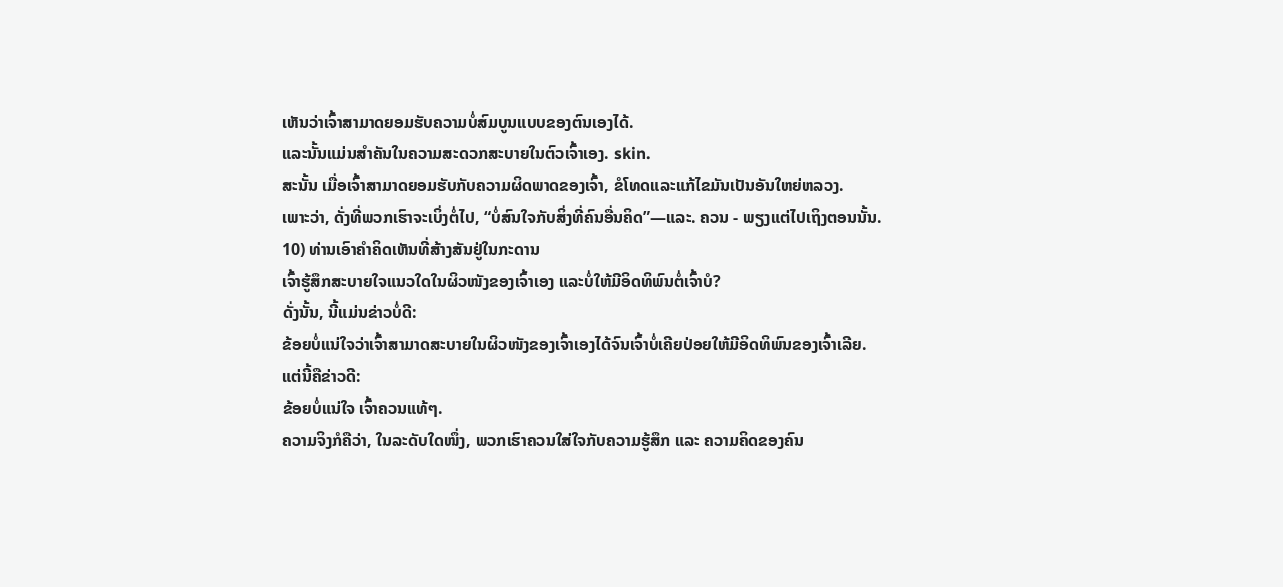ເຫັນວ່າເຈົ້າສາມາດຍອມຮັບຄວາມບໍ່ສົມບູນແບບຂອງຕົນເອງໄດ້.
ແລະນັ້ນແມ່ນສໍາຄັນໃນຄວາມສະດວກສະບາຍໃນຕົວເຈົ້າເອງ. skin.
ສະນັ້ນ ເມື່ອເຈົ້າສາມາດຍອມຮັບກັບຄວາມຜິດພາດຂອງເຈົ້າ, ຂໍໂທດແລະແກ້ໄຂມັນເປັນອັນໃຫຍ່ຫລວງ.
ເພາະວ່າ, ດັ່ງທີ່ພວກເຮົາຈະເບິ່ງຕໍ່ໄປ, “ບໍ່ສົນໃຈກັບສິ່ງທີ່ຄົນອື່ນຄິດ”—ແລະ. ຄວນ - ພຽງແຕ່ໄປເຖິງຕອນນັ້ນ.
10) ທ່ານເອົາຄໍາຄິດເຫັນທີ່ສ້າງສັນຢູ່ໃນກະດານ
ເຈົ້າຮູ້ສຶກສະບາຍໃຈແນວໃດໃນຜິວໜັງຂອງເຈົ້າເອງ ແລະບໍ່ໃຫ້ມີອິດທິພົນຕໍ່ເຈົ້າບໍ?
ດັ່ງນັ້ນ, ນີ້ແມ່ນຂ່າວບໍ່ດີ:
ຂ້ອຍບໍ່ແນ່ໃຈວ່າເຈົ້າສາມາດສະບາຍໃນຜິວໜັງຂອງເຈົ້າເອງໄດ້ຈົນເຈົ້າບໍ່ເຄີຍປ່ອຍໃຫ້ມີອິດທິພົນຂອງເຈົ້າເລີຍ.
ແຕ່ນີ້ຄືຂ່າວດີ:
ຂ້ອຍບໍ່ແນ່ໃຈ ເຈົ້າຄວນແທ້ໆ.
ຄວາມຈິງກໍຄືວ່າ, ໃນລະດັບໃດໜຶ່ງ, ພວກເຮົາຄວນໃສ່ໃຈກັບຄວາມຮູ້ສຶກ ແລະ ຄວາມຄິດຂອງຄົນ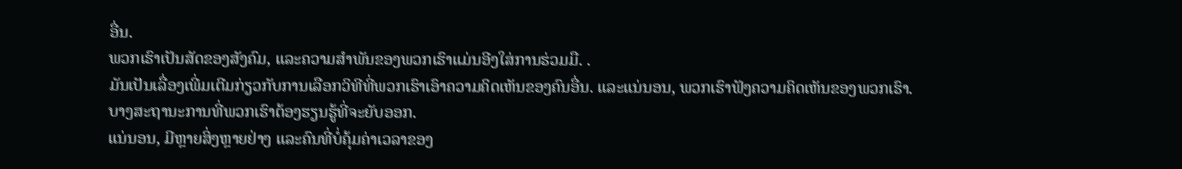ອື່ນ.
ພວກເຮົາເປັນສັດຂອງສັງຄົມ, ແລະຄວາມສໍາພັນຂອງພວກເຮົາແມ່ນອີງໃສ່ການຮ່ວມມື. .
ມັນເປັນເລື່ອງເພີ່ມເຕີມກ່ຽວກັບການເລືອກວິທີທີ່ພວກເຮົາເອົາຄວາມຄິດເຫັນຂອງຄົນອື່ນ. ແລະແນ່ນອນ, ພວກເຮົາຟັງຄວາມຄິດເຫັນຂອງພວກເຮົາ.
ບາງສະຖານະການທີ່ພວກເຮົາຕ້ອງຮຽນຮູ້ທີ່ຈະຍັບອອກ.
ແນ່ນອນ, ມີຫຼາຍສິ່ງຫຼາຍຢ່າງ ແລະຄົນທີ່ບໍ່ຄຸ້ມຄ່າເວລາຂອງ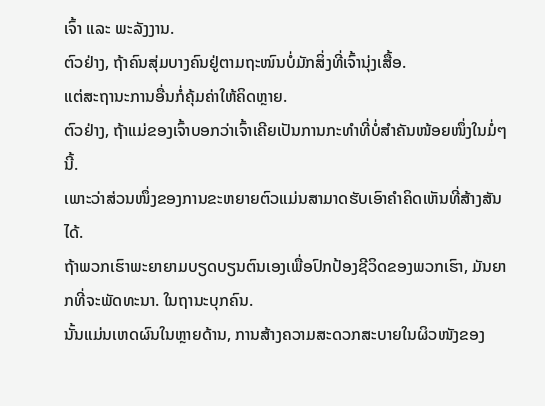ເຈົ້າ ແລະ ພະລັງງານ.
ຕົວຢ່າງ, ຖ້າຄົນສຸ່ມບາງຄົນຢູ່ຕາມຖະໜົນບໍ່ມັກສິ່ງທີ່ເຈົ້ານຸ່ງເສື້ອ.
ແຕ່ສະຖານະການອື່ນກໍ່ຄຸ້ມຄ່າໃຫ້ຄິດຫຼາຍ.
ຕົວຢ່າງ, ຖ້າແມ່ຂອງເຈົ້າບອກວ່າເຈົ້າເຄີຍເປັນການກະທຳທີ່ບໍ່ສຳຄັນໜ້ອຍໜຶ່ງໃນມໍ່ໆນີ້.
ເພາະວ່າສ່ວນໜຶ່ງຂອງການຂະຫຍາຍຕົວແມ່ນສາມາດຮັບເອົາຄຳຄິດເຫັນທີ່ສ້າງສັນໄດ້.
ຖ້າພວກເຮົາພະຍາຍາມບຽດບຽນຕົນເອງເພື່ອປົກປ້ອງຊີວິດຂອງພວກເຮົາ, ມັນຍາກທີ່ຈະພັດທະນາ. ໃນຖານະບຸກຄົນ.
ນັ້ນແມ່ນເຫດຜົນໃນຫຼາຍດ້ານ, ການສ້າງຄວາມສະດວກສະບາຍໃນຜິວໜັງຂອງ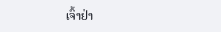ເຈົ້າຢ່າ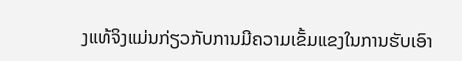ງແທ້ຈິງແມ່ນກ່ຽວກັບການມີຄວາມເຂັ້ມແຂງໃນການຮັບເອົາ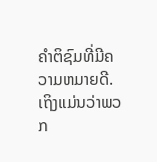ຄໍາຕິຊົມທີ່ມີຄວາມຫມາຍດີ.
ເຖິງແມ່ນວ່າພວກ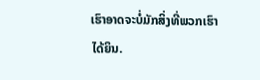ເຮົາອາດຈະບໍ່ມັກສິ່ງທີ່ພວກເຮົາ ໄດ້ຍິນ.